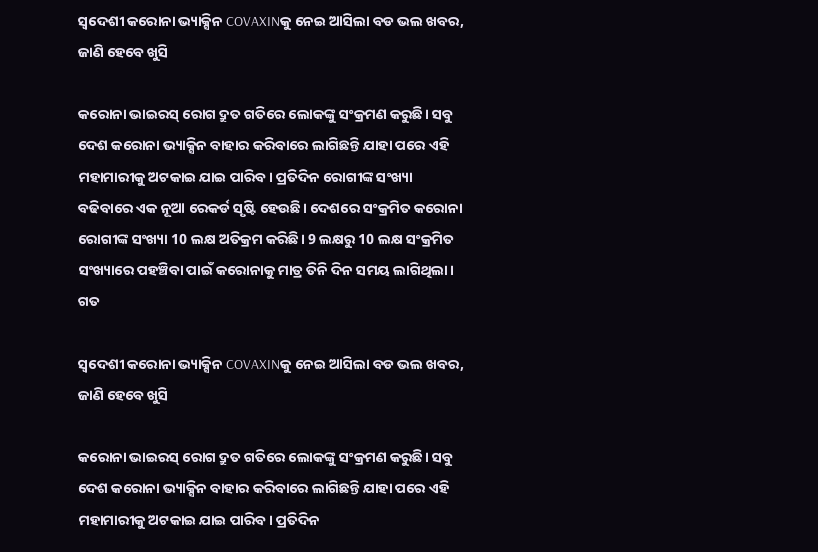ସ୍ୱଦେଶୀ କରୋନା ଭ୍ୟାକ୍ସିନ COVAXINକୁ ନେଇ ଆସିଲା ବଡ ଭଲ ଖବର, ଜାଣି ହେବେ ଖୁସି

କରୋନା ଭାଇରସ୍ ରୋଗ ଦ୍ରୁତ ଗତିରେ ଲୋକଙ୍କୁ ସଂକ୍ରମଣ କରୁଛି। ସବୁ ଦେଶ କରୋନା ଭ୍ୟାକ୍ସିନ ବାହାର କରିବାରେ ଲାଗିଛନ୍ତି ଯାହା ପରେ ଏହି ମହାମାରୀକୁ ଅଟକାଇ ଯାଇ ପାରିବ। ପ୍ରତିଦିନ ରୋଗୀଙ୍କ ସଂଖ୍ୟା ବଢିବାରେ ଏକ ନୂଆ ରେକର୍ଡ ସୃଷ୍ଟି ହେଉଛି। ଦେଶରେ ସଂକ୍ରମିତ କରୋନା ରୋଗୀଙ୍କ ସଂଖ୍ୟା 10 ଲକ୍ଷ ଅତିକ୍ରମ କରିଛି। 9 ଲକ୍ଷରୁ 10 ଲକ୍ଷ ସଂକ୍ରମିତ ସଂଖ୍ୟାରେ ପହଞ୍ଚିବା ପାଇଁ କରୋନାକୁ ମାତ୍ର ତିନି ଦିନ ସମୟ ଲାଗିଥିଲା। ଗତ

ସ୍ୱଦେଶୀ କରୋନା ଭ୍ୟାକ୍ସିନ COVAXINକୁ ନେଇ ଆସିଲା ବଡ ଭଲ ଖବର, ଜାଣି ହେବେ ଖୁସି

କରୋନା ଭାଇରସ୍ ରୋଗ ଦ୍ରୁତ ଗତିରେ ଲୋକଙ୍କୁ ସଂକ୍ରମଣ କରୁଛି। ସବୁ ଦେଶ କରୋନା ଭ୍ୟାକ୍ସିନ ବାହାର କରିବାରେ ଲାଗିଛନ୍ତି ଯାହା ପରେ ଏହି ମହାମାରୀକୁ ଅଟକାଇ ଯାଇ ପାରିବ। ପ୍ରତିଦିନ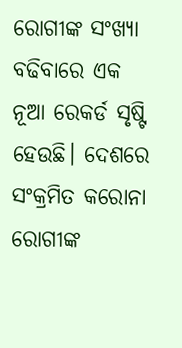ରୋଗୀଙ୍କ ସଂଖ୍ୟା ବଢିବାରେ ଏକ ନୂଆ ରେକର୍ଡ ସୃଷ୍ଟି ହେଉଛି। ଦେଶରେ ସଂକ୍ରମିତ କରୋନା ରୋଗୀଙ୍କ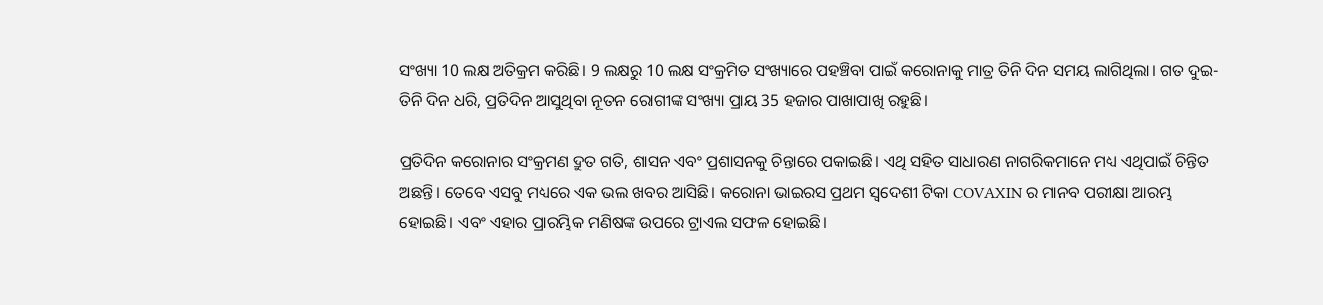ସଂଖ୍ୟା 10 ଲକ୍ଷ ଅତିକ୍ରମ କରିଛି। 9 ଲକ୍ଷରୁ 10 ଲକ୍ଷ ସଂକ୍ରମିତ ସଂଖ୍ୟାରେ ପହଞ୍ଚିବା ପାଇଁ କରୋନାକୁ ମାତ୍ର ତିନି ଦିନ ସମୟ ଲାଗିଥିଲା। ଗତ ଦୁଇ-ତିନି ଦିନ ଧରି, ପ୍ରତିଦିନ ଆସୁଥିବା ନୂତନ ରୋଗୀଙ୍କ ସଂଖ୍ୟା ପ୍ରାୟ 35 ହଜାର ପାଖାପାଖି ରହୁଛି।

ପ୍ରତିଦିନ କରୋନାର ସଂକ୍ରମଣ ଦ୍ରୁତ ଗତି, ଶାସନ ଏବଂ ପ୍ରଶାସନକୁ ଚିନ୍ତାରେ ପକାଇଛି। ଏଥି ସହିତ ସାଧାରଣ ନାଗରିକମାନେ ମଧ୍ୟ ଏଥିପାଇଁ ଚିନ୍ତିତ ଅଛନ୍ତି। ତେବେ ଏସବୁ ମଧ୍ୟରେ ଏକ ଭଲ ଖବର ଆସିଛି। କରୋନା ଭାଇରସ ପ୍ରଥମ ସ୍ୱଦେଶୀ ଟିକା COVAXIN ର ମାନବ ପରୀକ୍ଷା ଆରମ୍ଭ ହୋଇଛି। ଏବଂ ଏହାର ପ୍ରାରମ୍ଭିକ ମଣିଷଙ୍କ ଉପରେ ଟ୍ରାଏଲ ସଫଳ ହୋଇଛି।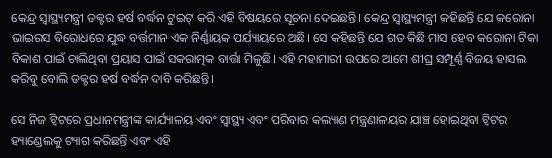କେନ୍ଦ୍ର ସ୍ୱାସ୍ଥ୍ୟମନ୍ତ୍ରୀ ଡକ୍ଟର ହର୍ଷ ବର୍ଦ୍ଧନ ଟୁଇଟ୍ କରି ଏହି ବିଷୟରେ ସୂଚନା ଦେଇଛନ୍ତି। କେନ୍ଦ୍ର ସ୍ୱାସ୍ଥ୍ୟମନ୍ତ୍ରୀ କହିଛନ୍ତି ଯେ କରୋନା ଭାଇରସ ବିରୋଧରେ ଯୁଦ୍ଧ ବର୍ତ୍ତମାନ ଏକ ନିର୍ଣ୍ଣାୟକ ପର୍ଯ୍ୟାୟରେ ଅଛି। ସେ କହିଛନ୍ତି ଯେ ଗତ କିଛି ମାସ ହେବ କରୋନା ଟିକା ବିକାଶ ପାଇଁ ଚାଲିଥିବା ପ୍ରୟାସ ପାଇଁ ସକରାତ୍ମକ ବାର୍ତ୍ତା ମିଳୁଛି। ଏହି ମହାମାରୀ ଉପରେ ଆମେ ଶୀଘ୍ର ସମ୍ପୂର୍ଣ୍ଣ ବିଜୟ ହାସଲ କରିବୁ ବୋଲି ଡକ୍ଟର ହର୍ଷ ବର୍ଦ୍ଧନ ଦାବି କରିଛନ୍ତି।

ସେ ନିଜ ଟ୍ୱିଟରେ ପ୍ରଧାନମନ୍ତ୍ରୀଙ୍କ କାର୍ଯ୍ୟାଳୟ ଏବଂ ସ୍ୱାସ୍ଥ୍ୟ ଏବଂ ପରିବାର କଲ୍ୟାଣ ମନ୍ତ୍ରଣାଳୟର ଯାଞ୍ଚ ହୋଇଥିବା ଟ୍ୱିଟର ହ୍ୟାଣ୍ଡେଲକୁ ଟ୍ୟାଗ କରିଛନ୍ତି ଏବଂ ଏହି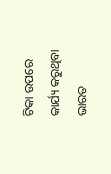ଟିକା ଉପରେ କାର୍ଯ୍ୟ କରୁଥିବା ଭାରତ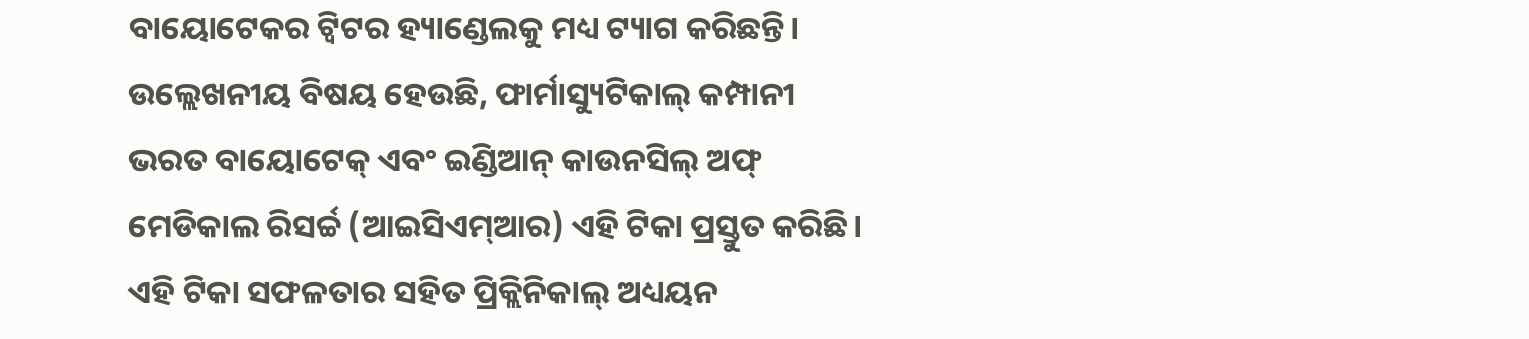ବାୟୋଟେକର ଟ୍ୱିଟର ହ୍ୟାଣ୍ଡେଲକୁ ମଧ୍ୟ ଟ୍ୟାଗ କରିଛନ୍ତି। ଉଲ୍ଲେଖନୀୟ ବିଷୟ ହେଉଛି, ଫାର୍ମାସ୍ୟୁଟିକାଲ୍ କମ୍ପାନୀ ଭରତ ବାୟୋଟେକ୍ ଏବଂ ଇଣ୍ଡିଆନ୍ କାଉନସିଲ୍ ଅଫ୍ ମେଡିକାଲ ରିସର୍ଚ୍ଚ (ଆଇସିଏମ୍ଆର) ଏହି ଟିକା ପ୍ରସ୍ତୁତ କରିଛି। ଏହି ଟିକା ସଫଳତାର ସହିତ ପ୍ରିକ୍ଲିନିକାଲ୍ ଅଧ୍ୟୟନ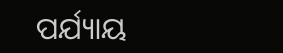ପର୍ଯ୍ୟାୟ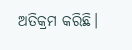ଅତିକ୍ରମ କରିଛି।